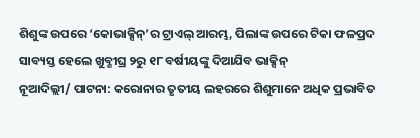ଶିଶୁଙ୍କ ଉପରେ ‘କୋଭାକ୍ସିନ୍’ର ଟ୍ରାଏଲ୍ ଆରମ୍ଭ, ପିଲାଙ୍କ ଉପରେ ଟିକା ଫଳପ୍ରଦ ସାବ୍ୟସ୍ତ ହେଲେ ଖୁବ୍ଶୀଘ୍ର ୨ରୁ ୧୮ ବର୍ଷୀୟଙ୍କୁ ଦିଆଯିବ ଭାକ୍ସିନ୍
ନୂଆଦିଲ୍ଲୀ/ ପାଟନା: କରୋନାର ତୃତୀୟ ଲହରରେ ଶିଶୁମାନେ ଅଧିକ ପ୍ରଭାବିତ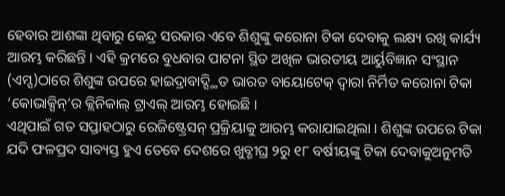ହେବାର ଆଶଙ୍କା ଥିବାରୁ କେନ୍ଦ୍ର ସରକାର ଏବେ ଶିଶୁଙ୍କୁ କରୋନା ଟିକା ଦେବାକୁ ଲକ୍ଷ୍ୟ ରଖି କାର୍ଯ୍ୟ ଆରମ୍ଭ କରିଛନ୍ତି । ଏହି କ୍ରମରେ ବୁଧବାର ପାଟନା ସ୍ଥିତ ଅଖିଳ ଭାରତୀୟ ଆର୍ୟୁବିଜ୍ଞାନ ସଂସ୍ଥାନ (ଏମ୍ସ)ଠାରେ ଶିଶୁଙ୍କ ଉପରେ ହାଇଦ୍ରାବାଦ୍ସ୍ଥିତ ଭାରତ ବାୟୋଟେକ୍ ଦ୍ୱାରା ନିର୍ମିତ କରୋନା ଟିକା ‘କୋଭାକ୍ସିନ୍’ର କ୍ଲିନିକାଲ୍ ଟ୍ରାଏଲ୍ ଆରମ୍ଭ ହୋଇଛି ।
ଏଥିପାଇଁ ଗତ ସପ୍ତାହଠାରୁ ରେଜିଷ୍ଟ୍ରେସନ୍ ପ୍ରକ୍ରିୟାକୁ ଆରମ୍ଭ କରାଯାଇଥିଲା । ଶିଶୁଙ୍କ ଉପରେ ଟିକା ଯଦି ଫଳପ୍ରଦ ସାବ୍ୟସ୍ତ ହୁଏ ତେବେ ଦେଶରେ ଖୁବ୍ଶୀଘ୍ର ୨ରୁ ୧୮ ବର୍ଷୀୟଙ୍କୁ ଟିକା ଦେବାକୁଅନୁମତି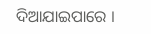ଦିଆଯାଇପାରେ ।